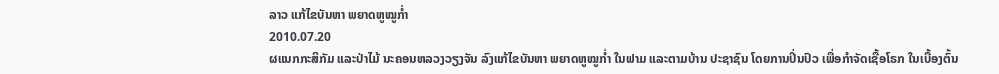ລາວ ແກ້ໄຂບັນຫາ ພຍາດຫູໝູກໍ່າ
2010.07.20
ຜແນກກະສິກັມ ແລະປ່າໄມ້ ນະຄອນຫລວງວຽງຈັນ ລົງແກ້ໄຂບັນຫາ ພຍາດຫູໝູກ່ຳ ໃນຟາມ ແລະຕາມບ້ານ ປະຊາຊົນ ໂດຍການປິ່ນປົວ ເພື່ອກຳຈັດເຊື້ອໂຣກ ໃນເບື້ອງຕົ້ນ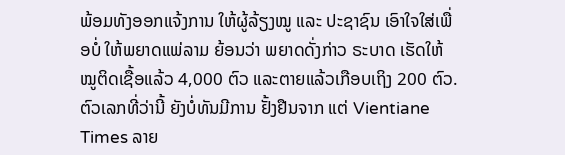ພ້ອມທັງອອກແຈ້ງການ ໃຫ້ຜູ້ລ້ຽງໝູ ແລະ ປະຊາຊົນ ເອົາໃຈໃສ່ເພື່ອບໍ່ ໃຫ້ພຍາດແພ່ລາມ ຍ້ອນວ່າ ພຍາດດັ່ງກ່າວ ຣະບາດ ເຮັດໃຫ້ໝູຕິດເຊື້ອແລ້ວ 4,000 ຕົວ ແລະຕາຍແລ້ວເກືອບເຖິງ 200 ຕົວ. ຕົວເລກທີ່ວ່ານີ້ ຍັງບໍ່ທັນມີການ ຢັ້ງຢືນຈາກ ແຕ່ Vientiane Times ລາຍ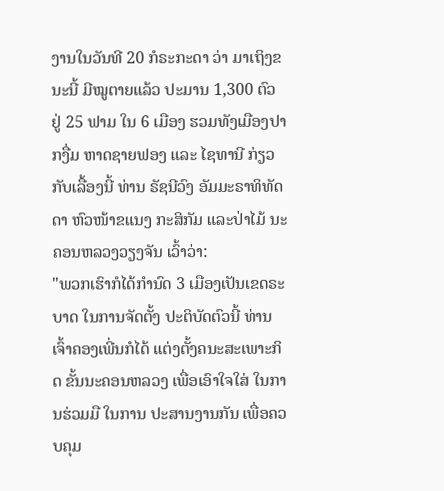ງານໃນວັນທີ 20 ກໍຣະກະດາ ວ່າ ມາເຖິງຂນະນີ້ ມີໝູຕາຍແລ້ວ ປະມານ 1,300 ຕົວ ຢູ່ 25 ຟາມ ໃນ 6 ເມືອງ ຮວມທັງເມືອງປາກງື່ມ ຫາດຊາຍຟອງ ແລະ ໄຊທານີ ກ່ຽວກັບເລື້ອງນີ້ ທ່ານ ຣັຊນີວົງ ອັມມະຣາທິທັດດາ ຫົວໜ້າຂແນງ ກະສິກັມ ແລະປ່າໄມ້ ນະຄອນຫລວງວຽງຈັນ ເວົ້າວ່າ:
"ພວກເຮົາກໍໄດ້ກຳນົດ 3 ເມືອງເປັນເຂດຣະບາດ ໃນການຈັດຕັ້ງ ປະຕິບັດຕົວນີ້ ທ່ານເຈົ້າຄອງເພີ່ນກໍໄດ້ ແຕ່ງຕັ້ງຄນະສະເພາະກິດ ຂັ້ນນະຄອນຫລວງ ເພື່ອເອົາໃຈໃສ່ ໃນການຮ່ວມມື ໃນການ ປະສານງານກັນ ເພື່ອຄວບຄຸມ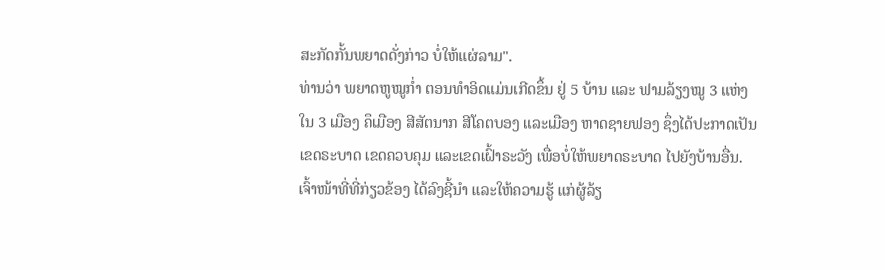ສະກັດກັ້ນພຍາດດັ່ງກ່າວ ບໍ່ໃຫ້ແຜ່ລາມ".
ທ່ານວ່າ ພຍາດຫູໝູກ່ຳ ຕອນທຳອິດແມ່ນເກີດຂຶ້ນ ຢູ່ 5 ບ້ານ ແລະ ຟາມລ້ຽງໝູ 3 ແຫ່ງ ໃນ 3 ເມືອງ ຄຶເມືອງ ສີສັຕນາກ ສີໂຄຕບອງ ແລະເມືອງ ຫາດຊາຍຟອງ ຊຶ່ງໄດ້ປະກາດເປັນ ເຂດຣະບາດ ເຂດຄວບຄຸມ ແລະເຂດເຝົ້າຣະວັງ ເພື່ອບໍ່ໃຫ້ພຍາດຣະບາດ ໄປຍັງບ້ານອື່ນ.
ເຈົ້າໜ້າທີ່ທີ່ກ່ຽວຂ້ອງ ໄດ້ລົງຊີ້ນຳ ແລະໃຫ້ຄວາມຮູ້ ແກ່ຜູ້ລ້ຽ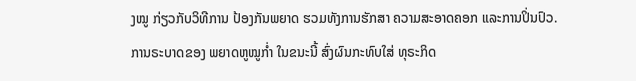ງໝູ ກ່ຽວກັບວິທີການ ປ້ອງກັນພຍາດ ຮວມທັງການຮັກສາ ຄວາມສະອາດຄອກ ແລະການປິ່ນປົວ.
ການຣະບາດຂອງ ພຍາດຫູໝູກ່ຳ ໃນຂນະນີ້ ສົ່ງຜົນກະທົບໃສ່ ທຸຣະກິດ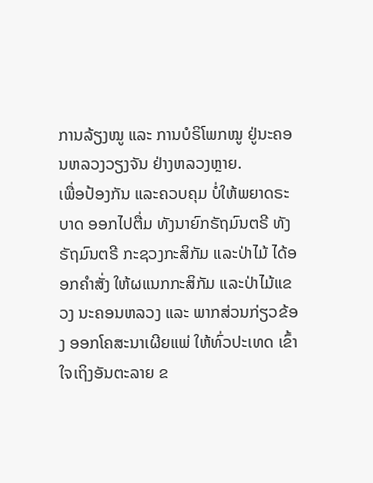ການລ້ຽງໝູ ແລະ ການບໍຣິໂພກໝູ ຢູ່ນະຄອນຫລວງວຽງຈັນ ຢ່າງຫລວງຫຼາຍ.
ເພື່ອປ້ອງກັນ ແລະຄວບຄຸມ ບໍ່ໃຫ້ພຍາດຣະບາດ ອອກໄປຕື່ມ ທັງນາຍົກຣັຖມົນຕຣີ ທັງຣັຖມົນຕຣີ ກະຊວງກະສິກັມ ແລະປ່າໄມ້ ໄດ້ອອກຄຳສັ່ງ ໃຫ້ຜແນກກະສິກັມ ແລະປ່າໄມ້ແຂວງ ນະຄອນຫລວງ ແລະ ພາກສ່ວນກ່ຽວຂ້ອງ ອອກໂຄສະນາເຜີຍແພ່ ໃຫ້ທົ່ວປະເທດ ເຂົ້າໃຈເຖິງອັນຕະລາຍ ຂ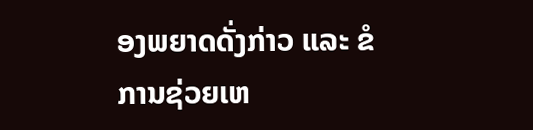ອງພຍາດດັ່ງກ່າວ ແລະ ຂໍການຊ່ວຍເຫ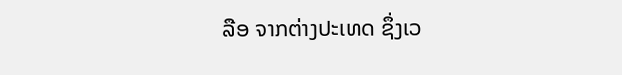ລືອ ຈາກຕ່າງປະເທດ ຊຶ່ງເວ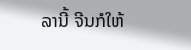ລານີ້ ຈີນກໍໃຫ້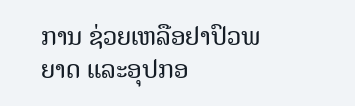ການ ຊ່ວຍເຫລືອຢາປົວພຍາດ ແລະອຸປກອ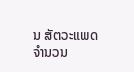ນ ສັຕວະແພດ ຈຳນວນ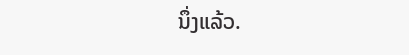ນຶ່ງແລ້ວ.